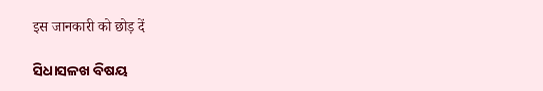इस जानकारी को छोड़ दें

ସିଧାସଳଖ ବିଷୟ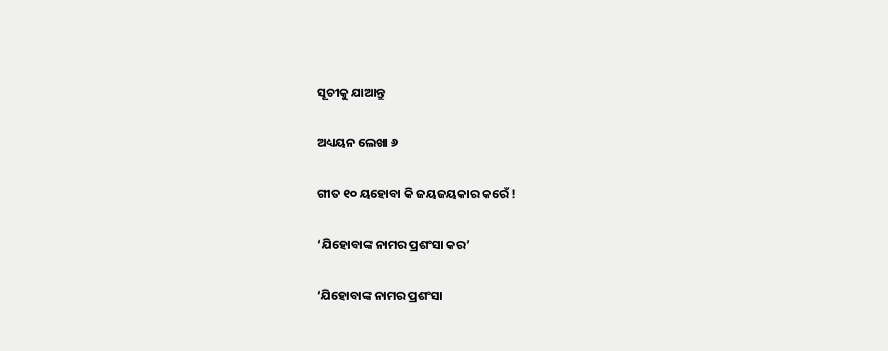ସୂଚୀକୁ ଯାଆନ୍ତୁ

ଅଧ୍ୟୟନ ଲେଖା ୬

ଗୀତ ୧୦ ୟହୋବା କି ଜୟଜୟକାର କରେଁ !

‘ଯିହୋବାଙ୍କ ନାମର ପ୍ରଶଂସା କର’

‘ଯିହୋବାଙ୍କ ନାମର ପ୍ରଶଂସା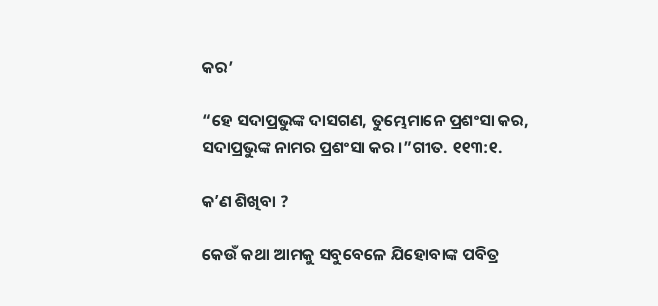କର’

“ହେ ସଦାପ୍ରଭୁଙ୍କ ଦାସଗଣ, ତୁମ୍ଭେମାନେ ପ୍ରଶଂସା କର, ସଦାପ୍ରଭୁଙ୍କ ନାମର ପ୍ରଶଂସା କର ।”ଗୀତ. ୧୧୩:୧.

କʼଣ ଶିଖିବା ?

କେଉଁ କଥା ଆମକୁ ସବୁବେଳେ ଯିହୋବାଙ୍କ ପବିତ୍ର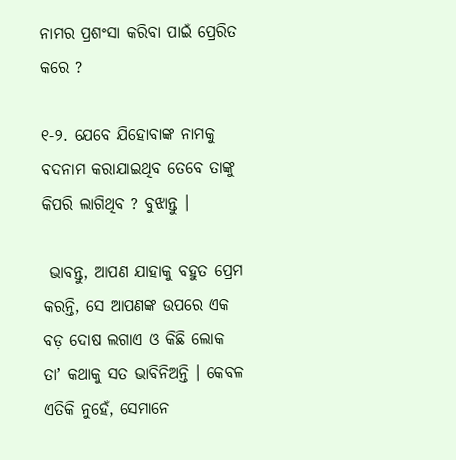ନାମର ପ୍ରଶଂସା କରିବା ପାଇଁ ପ୍ରେରିତ କରେ ?

୧-୨. ଯେବେ ଯିହୋବାଙ୍କ ନାମକୁ ବଦନାମ କରାଯାଇଥିବ ତେବେ ତାଙ୍କୁ କିପରି ଲାଗିଥିବ ? ବୁଝାନ୍ତୁ ।

 ଭାବନ୍ତୁ, ଆପଣ ଯାହାକୁ ବହୁତ ପ୍ରେମ କରନ୍ତି, ସେ ଆପଣଙ୍କ ଉପରେ ଏକ ବଡ଼ ଦୋଷ ଲଗାଏ ଓ କିଛି ଲୋକ ତାʼ କଥାକୁ ସତ ଭାବିନିଅନ୍ତି । କେବଳ ଏତିକି ନୁହେଁ, ସେମାନେ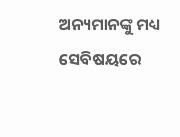ଅନ୍ୟମାନଙ୍କୁ ମଧ୍ୟ ସେବିଷୟରେ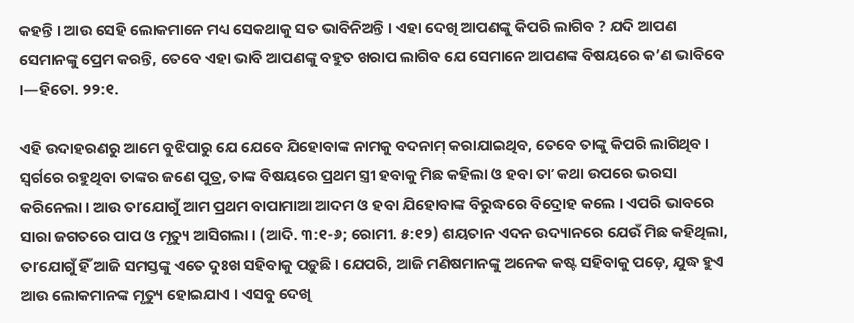କହନ୍ତି । ଆଉ ସେହି ଲୋକମାନେ ମଧ୍ୟ ସେକଥାକୁ ସତ ଭାବିନିଅନ୍ତି । ଏହା ଦେଖି ଆପଣଙ୍କୁ କିପରି ଲାଗିବ ? ଯଦି ଆପଣ ସେମାନଙ୍କୁ ପ୍ରେମ କରନ୍ତି, ତେବେ ଏହା ଭାବି ଆପଣଙ୍କୁ ବହୁତ ଖରାପ ଲାଗିବ ଯେ ସେମାନେ ଆପଣଙ୍କ ବିଷୟରେ କ’ଣ ଭାବିବେ ।—ହିତୋ. ୨୨:୧.

ଏହି ଉଦାହରଣରୁ ଆମେ ବୁଝିପାରୁ ଯେ ଯେବେ ଯିହୋବାଙ୍କ ନାମକୁ ବଦନାମ୍‌ କରାଯାଇଥିବ, ତେବେ ତାଙ୍କୁ କିପରି ଲାଗିଥିବ । ସ୍ୱର୍ଗରେ ରହୁଥିବା ତାଙ୍କର ଜଣେ ପୁତ୍ର, ତାଙ୍କ ବିଷୟରେ ପ୍ରଥମ ସ୍ତ୍ରୀ ହବାକୁ ମିଛ କହିଲା ଓ ହବା ତାʼ କଥା ଉପରେ ଭରସା କରିନେଲା । ଆଉ ତାʼଯୋଗୁଁ ଆମ ପ୍ରଥମ ବାପାମାଆ ଆଦମ ଓ ହବା ଯିହୋବାଙ୍କ ବିରୁଦ୍ଧରେ ବିଦ୍ରୋହ କଲେ । ଏପରି ଭାବରେ ସାରା ଜଗତରେ ପାପ ଓ ମୃତ୍ୟୁ ଆସିଗଲା । (ଆଦି. ୩:୧-୬; ରୋମୀ. ୫:୧୨) ଶୟତାନ ଏଦନ ଉଦ୍ୟାନରେ ଯେଉଁ ମିଛ କହିଥିଲା, ତାʼଯୋଗୁଁ ହିଁ ଆଜି ସମସ୍ତଙ୍କୁ ଏତେ ଦୁଃଖ ସହିବାକୁ ପଡ଼ୁଛି । ଯେପରି, ଆଜି ମଣିଷମାନଙ୍କୁ ଅନେକ କଷ୍ଟ ସହିବାକୁ ପଡ଼େ, ଯୁଦ୍ଧ ହୁଏ ଆଉ ଲୋକମାନଙ୍କ ମୃତ୍ୟୁ ହୋଇଯାଏ । ଏସବୁ ଦେଖି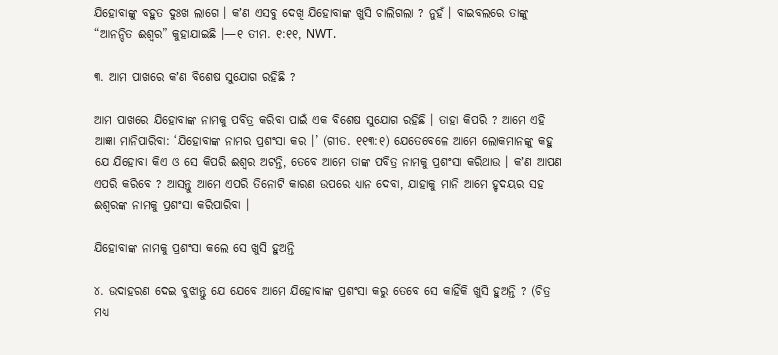ଯିହୋବାଙ୍କୁ ବହୁତ ଦୁଃଖ ଲାଗେ । କʼଣ ଏସବୁ ଦେଖି ଯିହୋବାଙ୍କ ଖୁସି ଚାଲିଗଲା ? ନୁହଁ । ବାଇବଲରେ ତାଙ୍କୁ “ଆନନ୍ଦିତ ଈଶ୍ୱର” କୁହାଯାଇଛି ।—୧ ତୀମ. ୧:୧୧, NWT.

୩. ଆମ ପାଖରେ କʼଣ ବିଶେଷ ସୁଯୋଗ ରହିଛି ?

ଆମ ପାଖରେ ଯିହୋବାଙ୍କ ନାମକୁ ପବିତ୍ର କରିବା ପାଇଁ ଏକ ବିଶେଷ ସୁଯୋଗ ରହିଛି । ତାହା କିପରି ? ଆମେ ଏହି ଆଜ୍ଞା ମାନିପାରିବା: ‘ଯିହୋବାଙ୍କ ନାମର ପ୍ରଶଂସା କର ।’ (ଗୀତ. ୧୧୩:୧) ଯେତେବେଳେ ଆମେ ଲୋକମାନଙ୍କୁ କହୁ ଯେ ଯିହୋବା କିଏ ଓ ସେ କିପରି ଈଶ୍ୱର ଅଟନ୍ତି, ତେବେ ଆମେ ତାଙ୍କ ପବିତ୍ର ନାମକୁ ପ୍ରଶଂସା କରିଥାଉ । କʼଣ ଆପଣ ଏପରି କରିବେ ? ଆସନ୍ତୁ ଆମେ ଏପରି ତିନୋଟି କାରଣ ଉପରେ ଧ୍ୟାନ ଦେବା, ଯାହାକୁ ମାନି ଆମେ ହୃଦୟର ସହ ଈଶ୍ୱରଙ୍କ ନାମକୁ ପ୍ରଶଂସା କରିପାରିବା ।

ଯିହୋବାଙ୍କ ନାମକୁ ପ୍ରଶଂସା କଲେ ସେ ଖୁସି ହୁଅନ୍ତି

୪. ଉଦାହରଣ ଦେଇ ବୁଝାନ୍ତୁ ଯେ ଯେବେ ଆମେ ଯିହୋବାଙ୍କ ପ୍ରଶଂସା କରୁ ତେବେ ସେ କାହିଁକି ଖୁସି ହୁଅନ୍ତି ? (ଚିତ୍ର ମଧ୍ୟ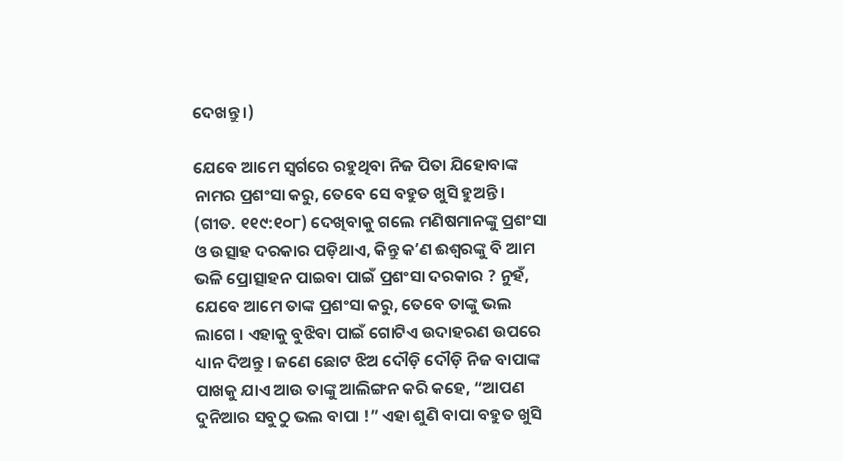ଦେଖନ୍ତୁ ।)

ଯେବେ ଆମେ ସ୍ୱର୍ଗରେ ରହୁଥିବା ନିଜ ପିତା ଯିହୋବାଙ୍କ ନାମର ପ୍ରଶଂସା କରୁ, ତେବେ ସେ ବହୁତ ଖୁସି ହୁଅନ୍ତି । (ଗୀତ. ୧୧୯:୧୦୮) ଦେଖିବାକୁ ଗଲେ ମଣିଷମାନଙ୍କୁ ପ୍ରଶଂସା ଓ ଉତ୍ସାହ ଦରକାର ପଡ଼ିଥାଏ, କିନ୍ତୁ କʼଣ ଈଶ୍ୱରଙ୍କୁ ବି ଆମ ଭଳି ପ୍ରୋତ୍ସାହନ ପାଇବା ପାଇଁ ପ୍ରଶଂସା ଦରକାର ? ନୁହଁ, ଯେବେ ଆମେ ତାଙ୍କ ପ୍ରଶଂସା କରୁ, ତେବେ ତାଙ୍କୁ ଭଲ ଲାଗେ । ଏହାକୁ ବୁଝିବା ପାଇଁ ଗୋଟିଏ ଉଦାହରଣ ଉପରେ ଧ୍ୟାନ ଦିଅନ୍ତୁ । ଜଣେ ଛୋଟ ଝିଅ ଦୌଡ଼ି ଦୌଡ଼ି ନିଜ ବାପାଙ୍କ ପାଖକୁ ଯାଏ ଆଉ ତାଙ୍କୁ ଆଲିଙ୍ଗନ କରି କହେ, “ଆପଣ ଦୁନିଆର ସବୁଠୁ ଭଲ ବାପା !” ଏହା ଶୁଣି ବାପା ବହୁତ ଖୁସି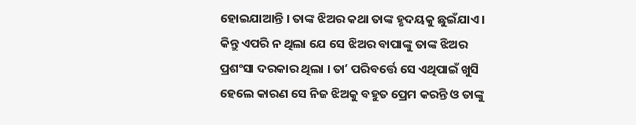ହୋଇଯାଆନ୍ତି । ତାଙ୍କ ଝିଅର କଥା ତାଙ୍କ ହୃଦୟକୁ ଛୁଇଁଯାଏ । କିନ୍ତୁ ଏପରି ନ ଥିଲା ଯେ ସେ ଝିଅର ବାପାଙ୍କୁ ତାଙ୍କ ଝିଅର ପ୍ରଶଂସା ଦରକାର ଥିଲା । ତାʼ ପରିବର୍ତ୍ତେ ସେ ଏଥିପାଇଁ ଖୁସି ହେଲେ କାରଣ ସେ ନିଜ ଝିଅକୁ ବହୁତ ପ୍ରେମ କରନ୍ତି ଓ ତାଙ୍କୁ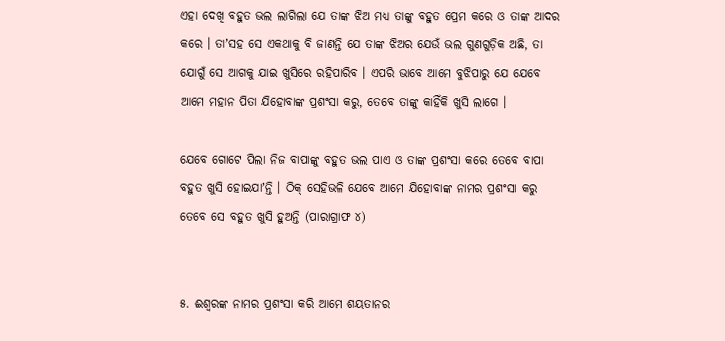ଏହା ଦେଖି ବହୁତ ଭଲ ଲାଗିଲା ଯେ ତାଙ୍କ ଝିଅ ମଧ୍ୟ ତାଙ୍କୁ ବହୁତ ପ୍ରେମ କରେ ଓ ତାଙ୍କ ଆଦର କରେ । ତାʼସହ ସେ ଏକଥାକୁ ବି ଜାଣନ୍ତି ଯେ ତାଙ୍କ ଝିଅର ଯେଉଁ ଭଲ ଗୁଣଗୁଡ଼ିକ ଅଛି, ତା ଯୋଗୁଁ ସେ ଆଗକୁ ଯାଇ ଖୁସିରେ ରହିପାରିବ । ଏପରି ଭାବେ ଆମେ ବୁଝିପାରୁ ଯେ ଯେବେ ଆମେ ମହାନ ପିତା ଯିହୋବାଙ୍କ ପ୍ରଶଂସା କରୁ, ତେବେ ତାଙ୍କୁ କାହିଁକି ଖୁସି ଲାଗେ ।

ଯେବେ ଗୋଟେ ପିଲା ନିଜ ବାପାଙ୍କୁ ବହୁତ ଭଲ ପାଏ ଓ ତାଙ୍କ ପ୍ରଶଂସା କରେ ତେବେ ବାପା ବହୁତ ଖୁସି ହୋଇଯାʼନ୍ତି । ଠିକ୍‌ ସେହିଭଳି ଯେବେ ଆମେ ଯିହୋବାଙ୍କ ନାମର ପ୍ରଶଂସା କରୁ ତେବେ ସେ ବହୁତ ଖୁସି ହୁଅନ୍ତି (ପାରାଗ୍ରାଫ ୪)


୫. ଈଶ୍ୱରଙ୍କ ନାମର ପ୍ରଶଂସା କରି ଆମେ ଶୟତାନର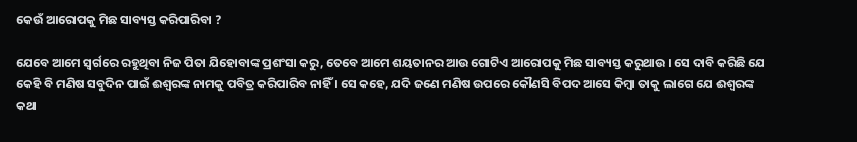କେଉଁ ଆରୋପକୁ ମିଛ ସାବ୍ୟସ୍ତ କରିପାରିବା ?

ଯେବେ ଆମେ ସ୍ୱର୍ଗରେ ରହୁଥିବା ନିଜ ପିତା ଯିହୋବାଙ୍କ ପ୍ରଶଂସା କରୁ, ତେବେ ଆମେ ଶୟତାନର ଆଉ ଗୋଟିଏ ଆରୋପକୁ ମିଛ ସାବ୍ୟସ୍ତ କରୁଥାଉ । ସେ ଦାବି କରିଛି ଯେ କେହି ବି ମଣିଷ ସବୁଦିନ ପାଇଁ ଈଶ୍ୱରଙ୍କ ନାମକୁ ପବିତ୍ର କରିପାରିବ ନାହିଁ । ସେ କହେ, ଯଦି ଜଣେ ମଣିଷ ଉପରେ କୌଣସି ବିପଦ ଆସେ କିମ୍ବା ତାକୁ ଲାଗେ ଯେ ଈଶ୍ୱରଙ୍କ କଥା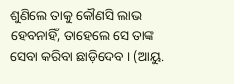ଶୁଣିଲେ ତାକୁ କୌଣସି ଲାଭ ହେବନାହିଁ, ତାହେଲେ ସେ ତାଙ୍କ ସେବା କରିବା ଛାଡ଼ିଦେବ । (ଆୟୁ.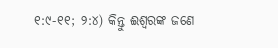୧:୯-୧୧; ୨:୪) କିନ୍ତୁ ଈଶ୍ୱରଙ୍କ ଜଣେ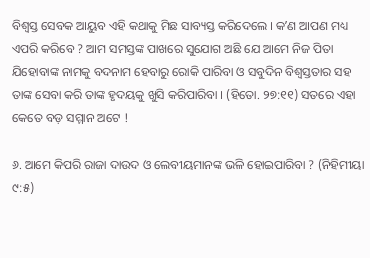ବିଶ୍ୱସ୍ତ ସେବକ ଆୟୁବ ଏହି କଥାକୁ ମିଛ ସାବ୍ୟସ୍ତ କରିଦେଲେ । କʼଣ ଆପଣ ମଧ୍ୟ ଏପରି କରିବେ ? ଆମ ସମସ୍ତଙ୍କ ପାଖରେ ସୁଯୋଗ ଅଛି ଯେ ଆମେ ନିଜ ପିତା ଯିହୋବାଙ୍କ ନାମକୁ ବଦନାମ ହେବାରୁ ରୋକି ପାରିବା ଓ ସବୁଦିନ ବିଶ୍ୱସ୍ତତାର ସହ ତାଙ୍କ ସେବା କରି ତାଙ୍କ ହୃଦୟକୁ ଖୁସି କରିପାରିବା । (ହିତୋ. ୨୭:୧୧) ସତରେ ଏହା କେତେ ବଡ଼ ସମ୍ମାନ ଅଟେ !

୬. ଆମେ କିପରି ରାଜା ଦାଉଦ ଓ ଲେବୀୟମାନଙ୍କ ଭଳି ହୋଇପାରିବା ? (ନିହିମୀୟା ୯:୫)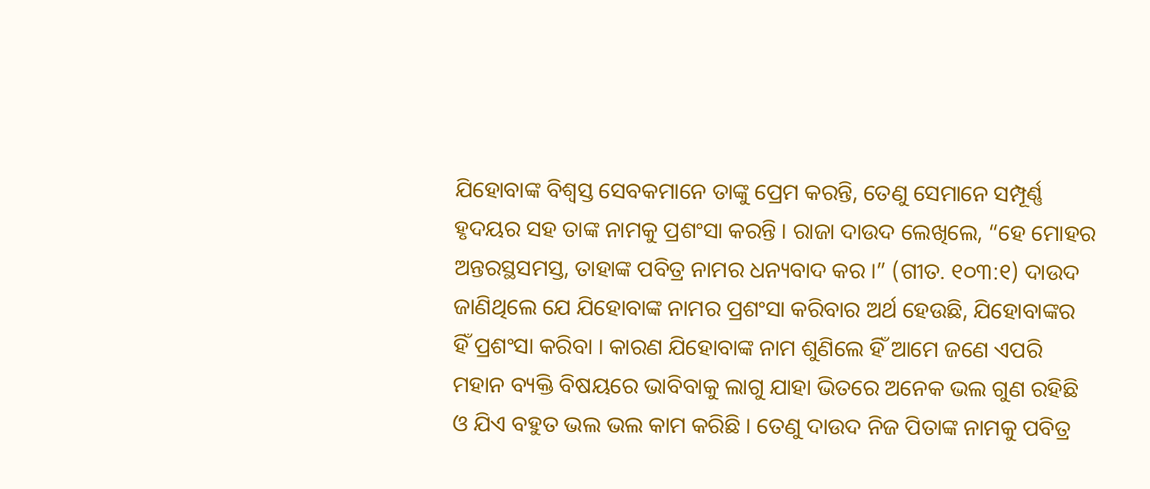ଯିହୋବାଙ୍କ ବିଶ୍ୱସ୍ତ ସେବକମାନେ ତାଙ୍କୁ ପ୍ରେମ କରନ୍ତି, ତେଣୁ ସେମାନେ ସମ୍ପୂର୍ଣ୍ଣ ହୃଦୟର ସହ ତାଙ୍କ ନାମକୁ ପ୍ରଶଂସା କରନ୍ତି । ରାଜା ଦାଉଦ ଲେଖିଲେ, “ହେ ମୋହର ଅନ୍ତରସ୍ଥସମସ୍ତ, ତାହାଙ୍କ ପବିତ୍ର ନାମର ଧନ୍ୟବାଦ କର ।” (ଗୀତ. ୧୦୩:୧) ଦାଉଦ ଜାଣିଥିଲେ ଯେ ଯିହୋବାଙ୍କ ନାମର ପ୍ରଶଂସା କରିବାର ଅର୍ଥ ହେଉଛି, ଯିହୋବାଙ୍କର ହିଁ ପ୍ରଶଂସା କରିବା । କାରଣ ଯିହୋବାଙ୍କ ନାମ ଶୁଣିଲେ ହିଁ ଆମେ ଜଣେ ଏପରି ମହାନ ବ୍ୟକ୍ତି ବିଷୟରେ ଭାବିବାକୁ ଲାଗୁ ଯାହା ଭିତରେ ଅନେକ ଭଲ ଗୁଣ ରହିଛି ଓ ଯିଏ ବହୁତ ଭଲ ଭଲ କାମ କରିଛି । ତେଣୁ ଦାଉଦ ନିଜ ପିତାଙ୍କ ନାମକୁ ପବିତ୍ର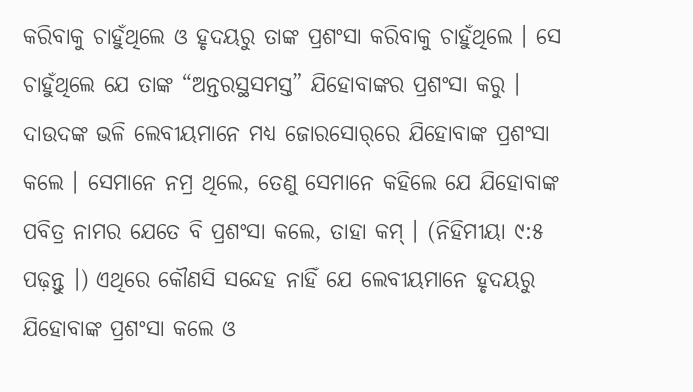କରିବାକୁ ଚାହୁଁଥିଲେ ଓ ହୃଦୟରୁ ତାଙ୍କ ପ୍ରଶଂସା କରିବାକୁ ଚାହୁଁଥିଲେ । ସେ ଚାହୁଁଥିଲେ ଯେ ତାଙ୍କ “ଅନ୍ତରସ୍ଥସମସ୍ତ” ଯିହୋବାଙ୍କର ପ୍ରଶଂସା କରୁ । ଦାଉଦଙ୍କ ଭଳି ଲେବୀୟମାନେ ମଧ୍ୟ ଜୋରସୋର୍‌ରେ ଯିହୋବାଙ୍କ ପ୍ରଶଂସା କଲେ । ସେମାନେ ନମ୍ର ଥିଲେ, ତେଣୁ ସେମାନେ କହିଲେ ଯେ ଯିହୋବାଙ୍କ ପବିତ୍ର ନାମର ଯେତେ ବି ପ୍ରଶଂସା କଲେ, ତାହା କମ୍‌ । (ନିହିମୀୟା ୯:୫ ପଢ଼ନ୍ତୁ ।) ଏଥିରେ କୌଣସି ସନ୍ଦେହ ନାହିଁ ଯେ ଲେବୀୟମାନେ ହୃଦୟରୁ ଯିହୋବାଙ୍କ ପ୍ରଶଂସା କଲେ ଓ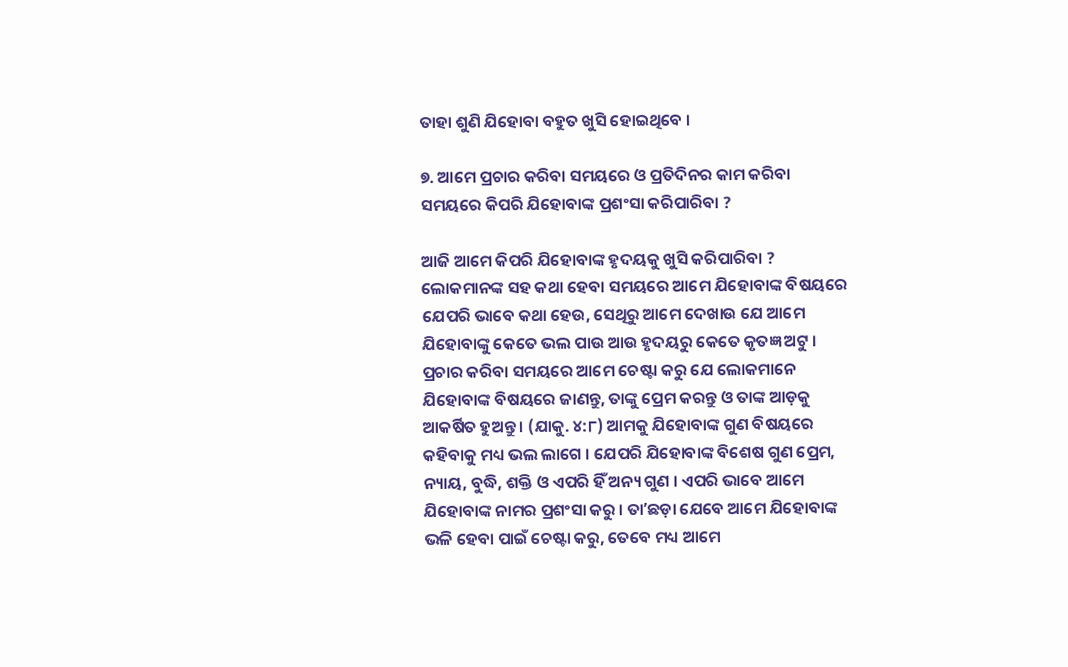ତାହା ଶୁଣି ଯିହୋବା ବହୁତ ଖୁସି ହୋଇଥିବେ ।

୭. ଆମେ ପ୍ରଚାର କରିବା ସମୟରେ ଓ ପ୍ରତିଦିନର କାମ କରିବା ସମୟରେ କିପରି ଯିହୋବାଙ୍କ ପ୍ରଶଂସା କରିପାରିବା ?

ଆଜି ଆମେ କିପରି ଯିହୋବାଙ୍କ ହୃଦୟକୁ ଖୁସି କରିପାରିବା ? ଲୋକମାନଙ୍କ ସହ କଥା ହେବା ସମୟରେ ଆମେ ଯିହୋବାଙ୍କ ବିଷୟରେ ଯେପରି ଭାବେ କଥା ହେଉ, ସେଥିରୁ ଆମେ ଦେଖାଉ ଯେ ଆମେ ଯିହୋବାଙ୍କୁ କେତେ ଭଲ ପାଉ ଆଉ ହୃଦୟରୁ କେତେ କୃତଜ୍ଞ ଅଟୁ । ପ୍ରଚାର କରିବା ସମୟରେ ଆମେ ଚେଷ୍ଟା କରୁ ଯେ ଲୋକମାନେ ଯିହୋବାଙ୍କ ବିଷୟରେ ଜାଣନ୍ତୁ, ତାଙ୍କୁ ପ୍ରେମ କରନ୍ତୁ ଓ ତାଙ୍କ ଆଡ଼କୁ ଆକର୍ଷିତ ହୁଅନ୍ତୁ । (ଯାକୁ. ୪:୮) ଆମକୁ ଯିହୋବାଙ୍କ ଗୁଣ ବିଷୟରେ କହିବାକୁ ମଧ୍ୟ ଭଲ ଲାଗେ । ଯେପରି ଯିହୋବାଙ୍କ ବିଶେଷ ଗୁଣ ପ୍ରେମ, ନ୍ୟାୟ, ବୁଦ୍ଧି, ଶକ୍ତି ଓ ଏପରି ହିଁ ଅନ୍ୟ ଗୁଣ । ଏପରି ଭାବେ ଆମେ ଯିହୋବାଙ୍କ ନାମର ପ୍ରଶଂସା କରୁ । ତାʼଛଡ଼ା ଯେବେ ଆମେ ଯିହୋବାଙ୍କ ଭଳି ହେବା ପାଇଁ ଚେଷ୍ଟା କରୁ, ତେବେ ମଧ୍ୟ ଆମେ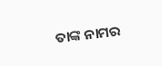ତାଙ୍କ ନାମର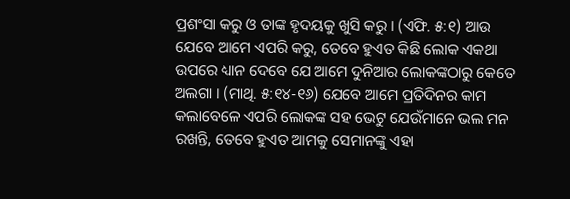ପ୍ରଶଂସା କରୁ ଓ ତାଙ୍କ ହୃଦୟକୁ ଖୁସି କରୁ । (ଏଫି. ୫:୧) ଆଉ ଯେବେ ଆମେ ଏପରି କରୁ, ତେବେ ହୁଏତ କିଛି ଲୋକ ଏକଥା ଉପରେ ଧ୍ୟାନ ଦେବେ ଯେ ଆମେ ଦୁନିଆର ଲୋକଙ୍କଠାରୁ କେତେ ଅଲଗା । (ମାଥି. ୫:୧୪-୧୬) ଯେବେ ଆମେ ପ୍ରତିଦିନର କାମ କଲାବେଳେ ଏପରି ଲୋକଙ୍କ ସହ ଭେଟୁ ଯେଉଁମାନେ ଭଲ ମନ ରଖନ୍ତି, ତେବେ ହୁଏତ ଆମକୁ ସେମାନଙ୍କୁ ଏହା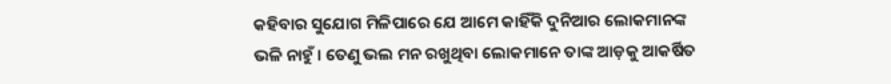କହିବାର ସୁଯୋଗ ମିଳିପାରେ ଯେ ଆମେ କାହିଁକି ଦୁନିଆର ଲୋକମାନଙ୍କ ଭଳି ନାହୁଁ । ତେଣୁ ଭଲ ମନ ରଖୁଥିବା ଲୋକମାନେ ତାଙ୍କ ଆଡ଼କୁ ଆକର୍ଷିତ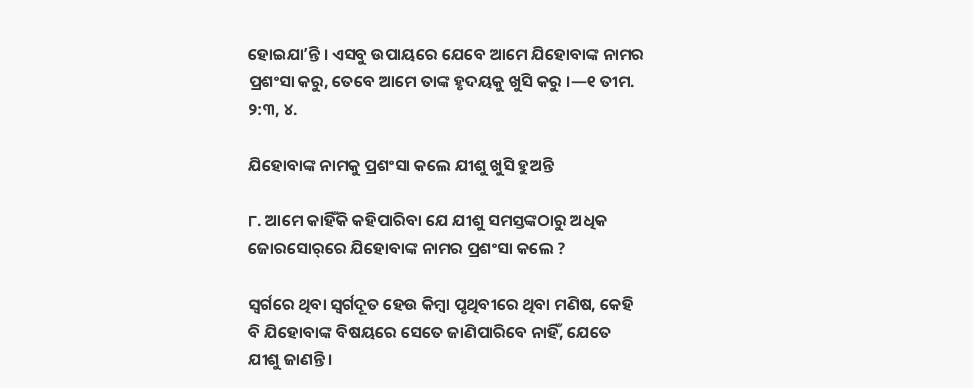ହୋଇଯାʼନ୍ତି । ଏସବୁ ଉପାୟରେ ଯେବେ ଆମେ ଯିହୋବାଙ୍କ ନାମର ପ୍ରଶଂସା କରୁ, ତେବେ ଆମେ ତାଙ୍କ ହୃଦୟକୁ ଖୁସି କରୁ ।—୧ ତୀମ. ୨:୩, ୪.

ଯିହୋବାଙ୍କ ନାମକୁ ପ୍ରଶଂସା କଲେ ଯୀଶୁ ଖୁସି ହୁଅନ୍ତି

୮. ଆମେ କାହିଁକି କହିପାରିବା ଯେ ଯୀଶୁ ସମସ୍ତଙ୍କଠାରୁ ଅଧିକ ଜୋରସୋର୍‌ରେ ଯିହୋବାଙ୍କ ନାମର ପ୍ରଶଂସା କଲେ ?

ସ୍ୱର୍ଗରେ ଥିବା ସ୍ୱର୍ଗଦୂତ ହେଉ କିମ୍ବା ପୃଥିବୀରେ ଥିବା ମଣିଷ, କେହି ବି ଯିହୋବାଙ୍କ ବିଷୟରେ ସେତେ ଜାଣିପାରିବେ ନାହିଁ, ଯେତେ ଯୀଶୁ ଜାଣନ୍ତି ।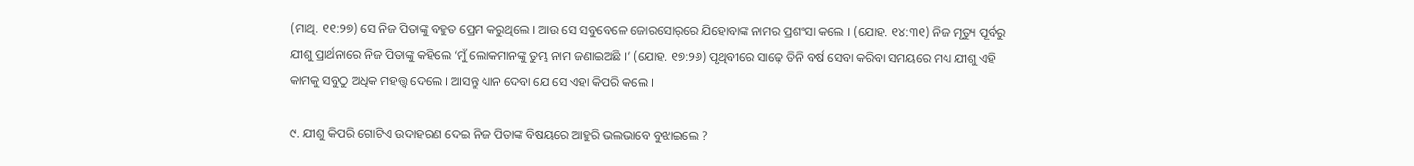(ମାଥି. ୧୧:୨୭) ସେ ନିଜ ପିତାଙ୍କୁ ବହୁତ ପ୍ରେମ କରୁଥିଲେ । ଆଉ ସେ ସବୁବେଳେ ଜୋରସୋର୍‌ରେ ଯିହୋବାଙ୍କ ନାମର ପ୍ରଶଂସା କଲେ । (ଯୋହ. ୧୪:୩୧) ନିଜ ମୃତ୍ୟୁ ପୂର୍ବରୁ ଯୀଶୁ ପ୍ରାର୍ଥନାରେ ନିଜ ପିତାଙ୍କୁ କହିଲେ ‘ମୁଁ ଲୋକମାନଙ୍କୁ ତୁମ୍ଭ ନାମ ଜଣାଇଅଛି ।’ (ଯୋହ. ୧୭:୨୬) ପୃଥିବୀରେ ସାଢ଼େ ତିନି ବର୍ଷ ସେବା କରିବା ସମୟରେ ମଧ୍ୟ ଯୀଶୁ ଏହି କାମକୁ ସବୁଠୁ ଅଧିକ ମହତ୍ତ୍ୱ ଦେଲେ । ଆସନ୍ତୁ ଧ୍ୟାନ ଦେବା ଯେ ସେ ଏହା କିପରି କଲେ ।

୯. ଯୀଶୁ କିପରି ଗୋଟିଏ ଉଦାହରଣ ଦେଇ ନିଜ ପିତାଙ୍କ ବିଷୟରେ ଆହୁରି ଭଲଭାବେ ବୁଝାଇଲେ ?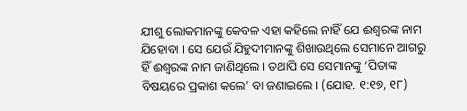ଯୀଶୁ ଲୋକମାନଙ୍କୁ କେବଳ ଏହା କହିଲେ ନାହିଁ ଯେ ଈଶ୍ୱରଙ୍କ ନାମ ଯିହୋବା । ସେ ଯେଉଁ ଯିହୁଦୀମାନଙ୍କୁ ଶିଖାଉଥିଲେ ସେମାନେ ଆଗରୁ ହିଁ ଈଶ୍ୱରଙ୍କ ନାମ ଜାଣିଥିଲେ । ତଥାପି ସେ ସେମାନଙ୍କୁ ‘ପିତାଙ୍କ ବିଷୟରେ ପ୍ରକାଶ କଲେ’ ବା ଜଣାଇଲେ । (ଯୋହ. ୧:୧୭, ୧୮)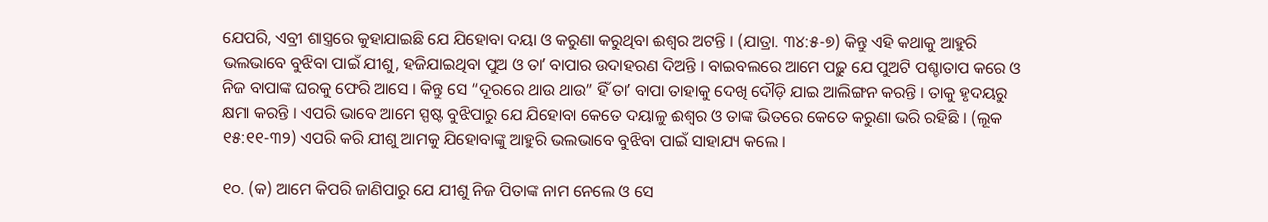ଯେପରି, ଏବ୍ରୀ ଶାସ୍ତ୍ରରେ କୁହାଯାଇଛି ଯେ ଯିହୋବା ଦୟା ଓ କରୁଣା କରୁଥିବା ଈଶ୍ୱର ଅଟନ୍ତି । (ଯାତ୍ରା. ୩୪:୫-୭) କିନ୍ତୁ ଏହି କଥାକୁ ଆହୁରି ଭଲଭାବେ ବୁଝିବା ପାଇଁ ଯୀଶୁ, ହଜିଯାଇଥିବା ପୁଅ ଓ ତାʼ ବାପାର ଉଦାହରଣ ଦିଅନ୍ତି । ବାଇବଲରେ ଆମେ ପଢ଼ୁ ଯେ ପୁଅଟି ପଶ୍ଚାତାପ କରେ ଓ ନିଜ ବାପାଙ୍କ ଘରକୁ ଫେରି ଆସେ । କିନ୍ତୁ ସେ “ଦୂରରେ ଥାଉ ଥାଉ” ହିଁ ତାʼ ବାପା ତାହାକୁ ଦେଖି ଦୌଡ଼ି ଯାଇ ଆଲିଙ୍ଗନ କରନ୍ତି । ତାକୁ ହୃଦୟରୁ କ୍ଷମା କରନ୍ତି । ଏପରି ଭାବେ ଆମେ ସ୍ପଷ୍ଟ ବୁଝିପାରୁ ଯେ ଯିହୋବା କେତେ ଦୟାଳୁ ଈଶ୍ୱର ଓ ତାଙ୍କ ଭିତରେ କେତେ କରୁଣା ଭରି ରହିଛି । (ଲୂକ ୧୫:୧୧-୩୨) ଏପରି କରି ଯୀଶୁ ଆମକୁ ଯିହୋବାଙ୍କୁ ଆହୁରି ଭଲଭାବେ ବୁଝିବା ପାଇଁ ସାହାଯ୍ୟ କଲେ ।

୧୦. (କ) ଆମେ କିପରି ଜାଣିପାରୁ ଯେ ଯୀଶୁ ନିଜ ପିତାଙ୍କ ନାମ ନେଲେ ଓ ସେ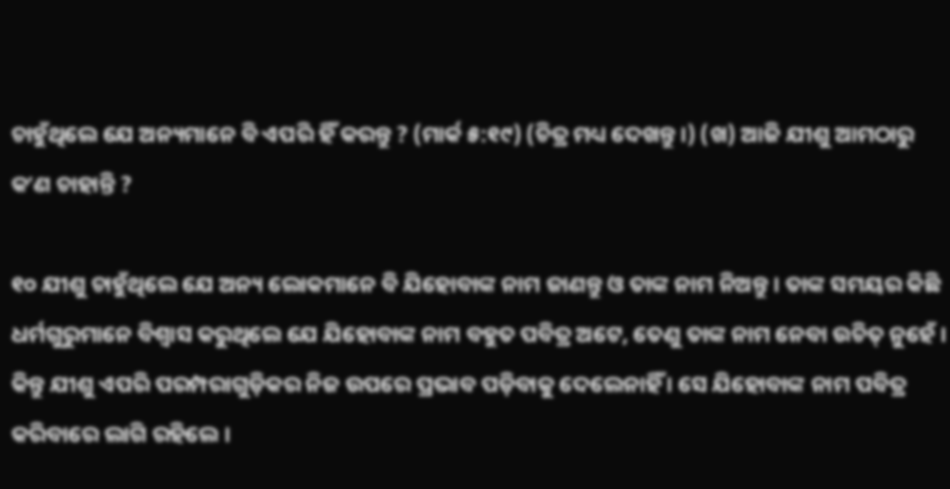ଚାହୁଁଥିଲେ ଯେ ଅନ୍ୟମାନେ ବି ଏପରି ହିଁ କରନ୍ତୁ ? (ମାର୍କ ୫:୧୯) (ଚିତ୍ର ମଧ୍ୟ ଦେଖନ୍ତୁ ।) (ଖ) ଆଜି ଯୀଶୁ ଆମଠାରୁ କʼଣ ଚାହାନ୍ତି ?

୧୦ ଯୀଶୁ ଚାହୁଁଥିଲେ ଯେ ଅନ୍ୟ ଲୋକମାନେ ବି ଯିହୋବାଙ୍କ ନାମ ଜାଣନ୍ତୁ ଓ ତାଙ୍କ ନାମ ନିଅନ୍ତୁ । ତାଙ୍କ ସମୟର କିଛି ଧର୍ମଗୁରୁମାନେ ବିଶ୍ୱାସ କରୁଥିଲେ ଯେ ଯିହୋବାଙ୍କ ନାମ ବହୁତ ପବିତ୍ର ଅଟେ, ତେଣୁ ତାଙ୍କ ନାମ ନେବା ଉଚିତ୍‌ ନୁହେଁ । କିନ୍ତୁ ଯୀଶୁ ଏପରି ପରମ୍ପରାଗୁଡ଼ିକର ନିଜ ଉପରେ ପ୍ରଭାବ ପଡ଼ିବାକୁ ଦେଲେନାହିଁ । ସେ ଯିହୋବାଙ୍କ ନାମ ପବିତ୍ର କରିବାରେ ଲାଗି ରହିଲେ ।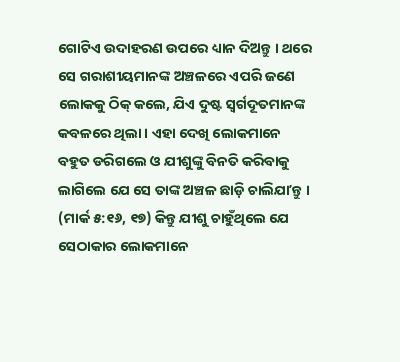ଗୋଟିଏ ଉଦାହରଣ ଉପରେ ଧ୍ୟାନ ଦିଅନ୍ତୁ । ଥରେ ସେ ଗରାଶୀୟମାନଙ୍କ ଅଞ୍ଚଳରେ ଏପରି ଜଣେ ଲୋକକୁ ଠିକ୍‌ କଲେ, ଯିଏ ଦୁଷ୍ଟ ସ୍ୱର୍ଗଦୂତମାନଙ୍କ କବଳରେ ଥିଲା । ଏହା ଦେଖି ଲୋକମାନେ ବହୁତ ଡରିଗଲେ ଓ ଯୀଶୁଙ୍କୁ ବିନତି କରିବାକୁ ଲାଗିଲେ ଯେ ସେ ତାଙ୍କ ଅଞ୍ଚଳ ଛାଡ଼ି ଚାଲିଯାʼନ୍ତୁ । (ମାର୍କ ୫:୧୬, ୧୭) କିନ୍ତୁ ଯୀଶୁ ଚାହୁଁଥିଲେ ଯେ ସେଠାକାର ଲୋକମାନେ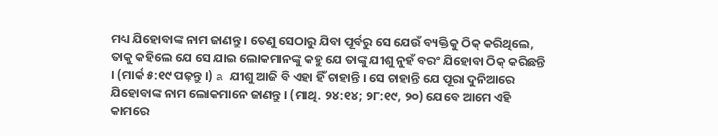ମଧ୍ୟ ଯିହୋବାଙ୍କ ନାମ ଜାଣନ୍ତୁ । ତେଣୁ ସେଠାରୁ ଯିବା ପୂର୍ବରୁ ସେ ଯେଉଁ ବ୍ୟକ୍ତିକୁ ଠିକ୍‌ କରିଥିଲେ, ତାକୁ କହିଲେ ଯେ ସେ ଯାଇ ଲୋକମାନଙ୍କୁ କହୁ ଯେ ତାଙ୍କୁ ଯୀଶୁ ନୁହଁ ବରଂ ଯିହୋବା ଠିକ୍‌ କରିଛନ୍ତି । (ମାର୍କ ୫:୧୯ ପଢ଼ନ୍ତୁ ।) a ଯୀଶୁ ଆଜି ବି ଏହା ହିଁ ଚାହାନ୍ତି । ସେ ଚାହାନ୍ତି ଯେ ପୂରା ଦୁନିଆରେ ଯିହୋବାଙ୍କ ନାମ ଲୋକମାନେ ଜାଣନ୍ତୁ । (ମାଥି. ୨୪:୧୪; ୨୮:୧୯, ୨୦) ଯେବେ ଆମେ ଏହି କାମରେ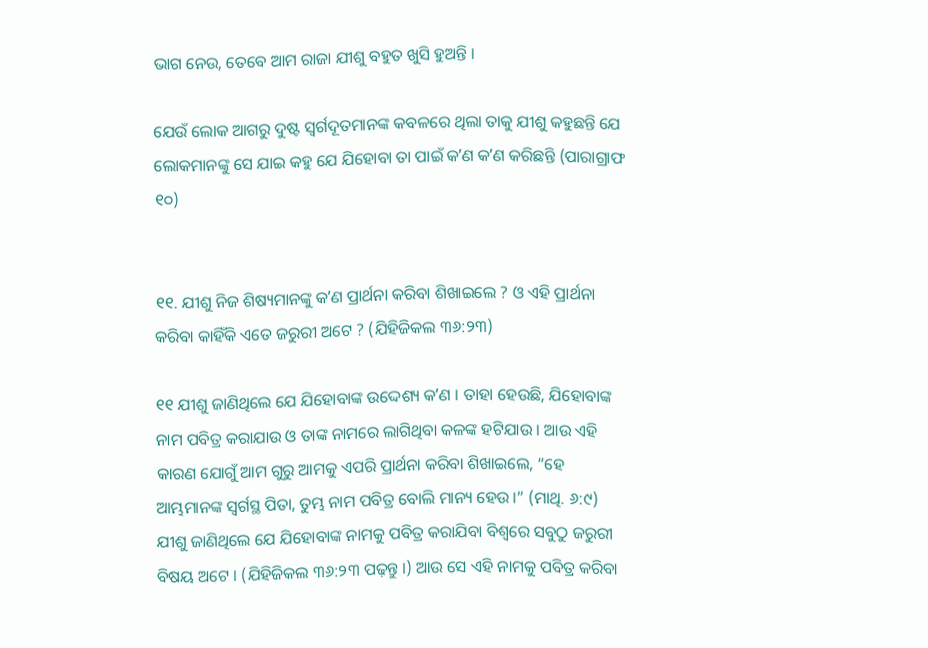ଭାଗ ନେଉ, ତେବେ ଆମ ରାଜା ଯୀଶୁ ବହୁତ ଖୁସି ହୁଅନ୍ତି ।

ଯେଉଁ ଲୋକ ଆଗରୁ ଦୁଷ୍ଟ ସ୍ୱର୍ଗଦୂତମାନଙ୍କ କବଳରେ ଥିଲା ତାକୁ ଯୀଶୁ କହୁଛନ୍ତି ଯେ ଲୋକମାନଙ୍କୁ ସେ ଯାଇ କହୁ ଯେ ଯିହୋବା ତା ପାଇଁ କʼଣ କʼଣ କରିଛନ୍ତି (ପାରାଗ୍ରାଫ ୧୦)


୧୧. ଯୀଶୁ ନିଜ ଶିଷ୍ୟମାନଙ୍କୁ କʼଣ ପ୍ରାର୍ଥନା କରିବା ଶିଖାଇଲେ ? ଓ ଏହି ପ୍ରାର୍ଥନା କରିବା କାହିଁକି ଏତେ ଜରୁରୀ ଅଟେ ? (ଯିହିଜିକଲ ୩୬:୨୩)

୧୧ ଯୀଶୁ ଜାଣିଥିଲେ ଯେ ଯିହୋବାଙ୍କ ଉଦ୍ଦେଶ୍ୟ କʼଣ । ତାହା ହେଉଛି, ଯିହୋବାଙ୍କ ନାମ ପବିତ୍ର କରାଯାଉ ଓ ତାଙ୍କ ନାମରେ ଲାଗିଥିବା କଳଙ୍କ ହଟିଯାଉ । ଆଉ ଏହି କାରଣ ଯୋଗୁଁ ଆମ ଗୁରୁ ଆମକୁ ଏପରି ପ୍ରାର୍ଥନା କରିବା ଶିଖାଇଲେ, “ହେ ଆମ୍ଭମାନଙ୍କ ସ୍ୱର୍ଗସ୍ଥ ପିତା, ତୁମ୍ଭ ନାମ ପବିତ୍ର ବୋଲି ମାନ୍ୟ ହେଉ ।” (ମାଥି. ୬:୯) ଯୀଶୁ ଜାଣିଥିଲେ ଯେ ଯିହୋବାଙ୍କ ନାମକୁ ପବିତ୍ର କରାଯିବା ବିଶ୍ୱରେ ସବୁଠୁ ଜରୁରୀ ବିଷୟ ଅଟେ । (ଯିହିଜିକଲ ୩୬:୨୩ ପଢ଼ନ୍ତୁ ।) ଆଉ ସେ ଏହି ନାମକୁ ପବିତ୍ର କରିବା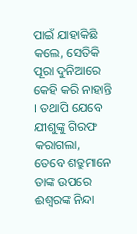ପାଇଁ ଯାହାକିଛି କଲେ, ସେତିକି ପୂରା ଦୁନିଆରେ କେହି କରି ନାହାନ୍ତି । ତଥାପି ଯେବେ ଯୀଶୁଙ୍କୁ ଗିରଫ କରାଗଲା, ତେବେ ଶତ୍ରୁମାନେ ତାଙ୍କ ଉପରେ ଈଶ୍ୱରଙ୍କ ନିନ୍ଦା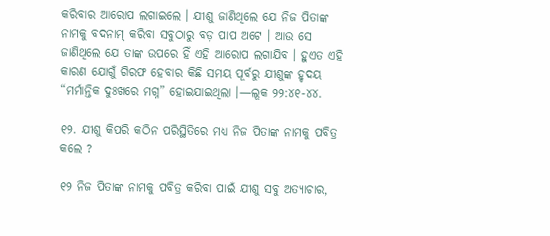କରିବାର ଆରୋପ ଲଗାଇଲେ । ଯୀଶୁ ଜାଣିଥିଲେ ଯେ ନିଜ ପିତାଙ୍କ ନାମକୁ ବଦନାମ୍‌ କରିବା ସବୁଠାରୁ ବଡ଼ ପାପ ଅଟେ । ଆଉ ସେ ଜାଣିଥିଲେ ଯେ ତାଙ୍କ ଉପରେ ହିଁ ଏହି ଆରୋପ ଲଗାଯିବ । ହୁଏତ ଏହି କାରଣ ଯୋଗୁଁ ଗିରଫ ହେବାର କିଛି ସମୟ ପୂର୍ବରୁ ଯୀଶୁଙ୍କ ହୃଦୟ “ମର୍ମାନ୍ତିକ ଦୁଃଖରେ ମଗ୍ନ” ହୋଇଯାଇଥିଲା ।—ଲୂକ ୨୨:୪୧-୪୪.

୧୨. ଯୀଶୁ କିପରି କଠିନ ପରିସ୍ଥିତିରେ ମଧ୍ୟ ନିଜ ପିତାଙ୍କ ନାମକୁ ପବିତ୍ର କଲେ ?

୧୨ ନିଜ ପିତାଙ୍କ ନାମକୁ ପବିତ୍ର କରିବା ପାଇଁ ଯୀଶୁ ସବୁ ଅତ୍ୟାଚାର,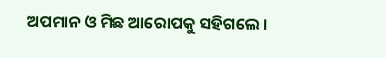ଅପମାନ ଓ ମିଛ ଆରୋପକୁ ସହିଗଲେ ।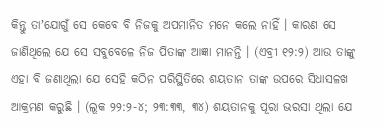କିନ୍ତୁ ତାʼଯୋଗୁଁ ସେ କେବେ ବି ନିଜକୁ ଅପମାନିତ ମନେ କଲେ ନାହିଁ । କାରଣ ସେ ଜାଣିଥିଲେ ଯେ ସେ ସବୁବେଳେ ନିଜ ପିତାଙ୍କ ଆଜ୍ଞା ମାନନ୍ତି । (ଏବ୍ରୀ ୧୨:୨) ଆଉ ତାଙ୍କୁ ଏହା ବି ଜଣାଥିଲା ଯେ ସେହି କଠିନ ପରିସ୍ଥିତିରେ ଶୟତାନ ତାଙ୍କ ଉପରେ ସିଧାସଳଖ ଆକ୍ରମଣ କରୁଛି । (ଲୂକ ୨୨:୨-୪; ୨୩:୩୩, ୩୪) ଶୟତାନକୁ ପୂରା ଭରସା ଥିଲା ଯେ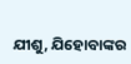ଯୀଶୁ, ଯିହୋବାଙ୍କର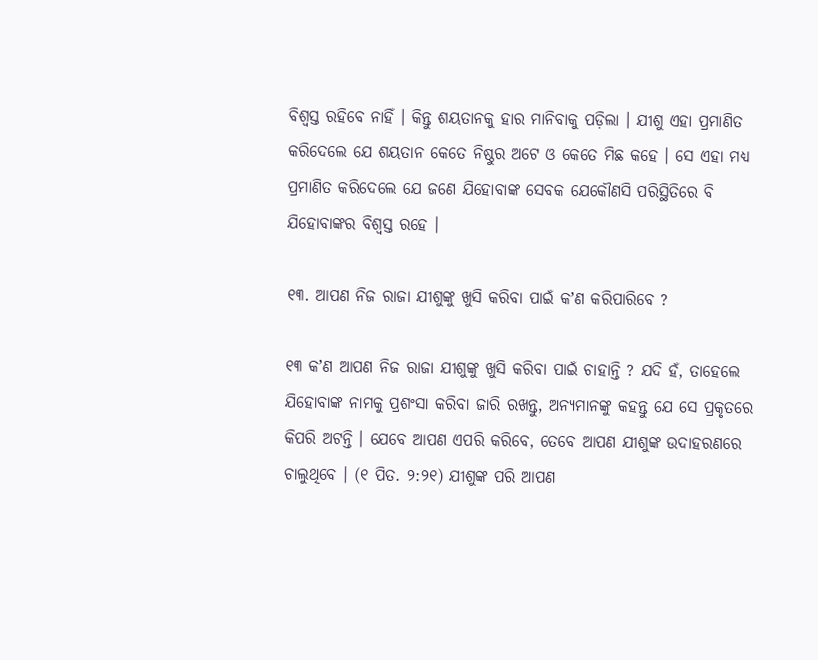ବିଶ୍ୱସ୍ତ ରହିବେ ନାହିଁ । କିନ୍ତୁ ଶୟତାନକୁ ହାର ମାନିବାକୁ ପଡ଼ିଲା । ଯୀଶୁ ଏହା ପ୍ରମାଣିତ କରିଦେଲେ ଯେ ଶୟତାନ କେତେ ନିଷ୍ଠୁର ଅଟେ ଓ କେତେ ମିଛ କହେ । ସେ ଏହା ମଧ୍ୟ ପ୍ରମାଣିତ କରିଦେଲେ ଯେ ଜଣେ ଯିହୋବାଙ୍କ ସେବକ ଯେକୌଣସି ପରିସ୍ଥିତିରେ ବି ଯିହୋବାଙ୍କର ବିଶ୍ୱସ୍ତ ରହେ ।

୧୩. ଆପଣ ନିଜ ରାଜା ଯୀଶୁଙ୍କୁ ଖୁସି କରିବା ପାଇଁ କʼଣ କରିପାରିବେ ?

୧୩ କʼଣ ଆପଣ ନିଜ ରାଜା ଯୀଶୁଙ୍କୁ ଖୁସି କରିବା ପାଇଁ ଚାହାନ୍ତି ? ଯଦି ହଁ, ତାହେଲେ ଯିହୋବାଙ୍କ ନାମକୁ ପ୍ରଶଂସା କରିବା ଜାରି ରଖନ୍ତୁ, ଅନ୍ୟମାନଙ୍କୁ କହନ୍ତୁ ଯେ ସେ ପ୍ରକୃତରେ କିପରି ଅଟନ୍ତି । ଯେବେ ଆପଣ ଏପରି କରିବେ, ତେବେ ଆପଣ ଯୀଶୁଙ୍କ ଉଦାହରଣରେ ଚାଲୁଥିବେ । (୧ ପିତ. ୨:୨୧) ଯୀଶୁଙ୍କ ପରି ଆପଣ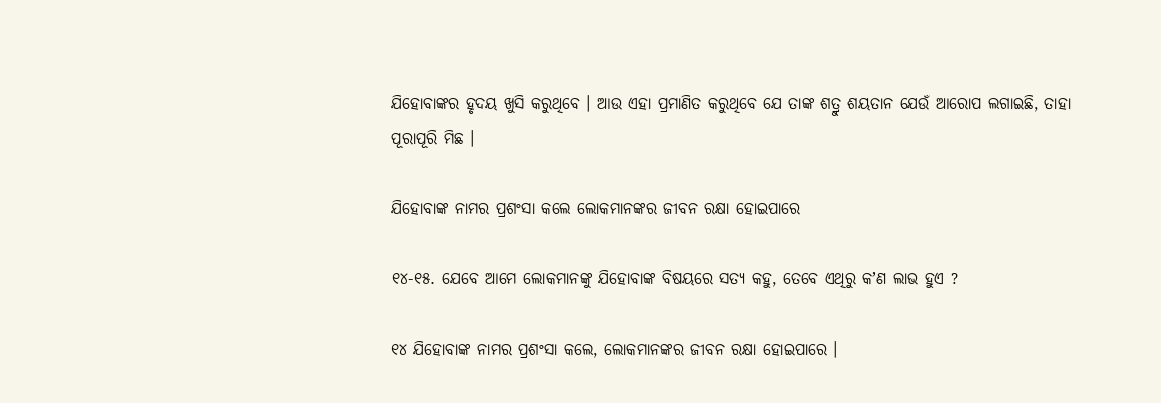ଯିହୋବାଙ୍କର ହୃଦୟ ଖୁସି କରୁଥିବେ । ଆଉ ଏହା ପ୍ରମାଣିତ କରୁଥିବେ ଯେ ତାଙ୍କ ଶତ୍ରୁ ଶୟତାନ ଯେଉଁ ଆରୋପ ଲଗାଇଛି, ତାହା ପୂରାପୂରି ମିଛ ।

ଯିହୋବାଙ୍କ ନାମର ପ୍ରଶଂସା କଲେ ଲୋକମାନଙ୍କର ଜୀବନ ରକ୍ଷା ହୋଇପାରେ

୧୪-୧୫. ଯେବେ ଆମେ ଲୋକମାନଙ୍କୁ ଯିହୋବାଙ୍କ ବିଷୟରେ ସତ୍ୟ କହୁ, ତେବେ ଏଥିରୁ କʼଣ ଲାଭ ହୁଏ ?

୧୪ ଯିହୋବାଙ୍କ ନାମର ପ୍ରଶଂସା କଲେ, ଲୋକମାନଙ୍କର ଜୀବନ ରକ୍ଷା ହୋଇପାରେ ।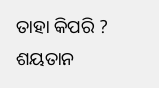ତାହା କିପରି ? ଶୟତାନ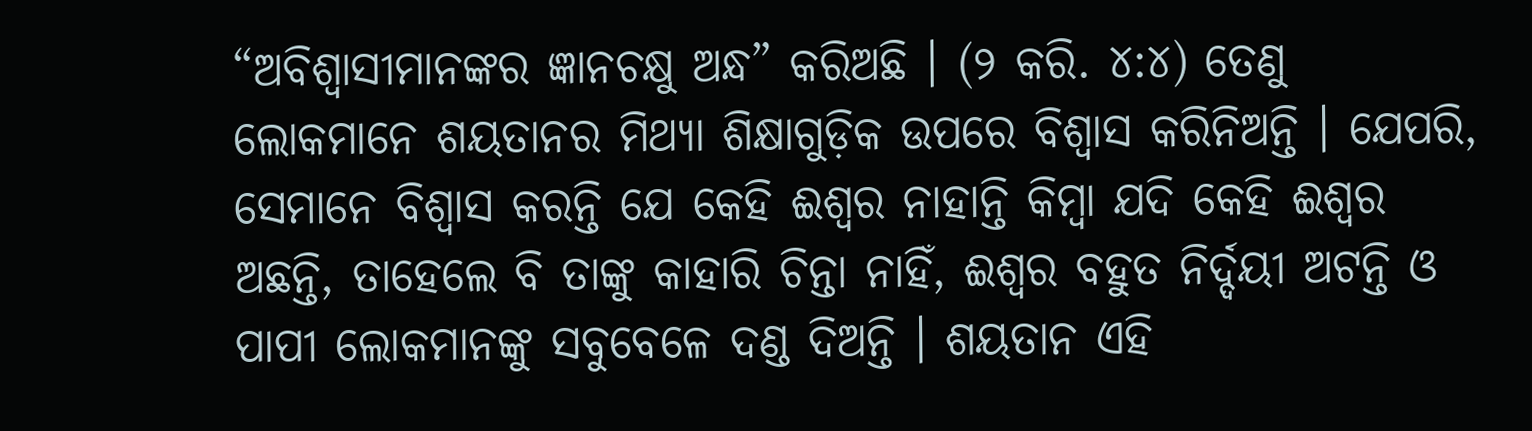“ଅବିଶ୍ୱାସୀମାନଙ୍କର ଜ୍ଞାନଚକ୍ଷୁ ଅନ୍ଧ” କରିଅଛି । (୨ କରି. ୪:୪) ତେଣୁ ଲୋକମାନେ ଶୟତାନର ମିଥ୍ୟା ଶିକ୍ଷାଗୁଡ଼ିକ ଉପରେ ବିଶ୍ୱାସ କରିନିଅନ୍ତି । ଯେପରି, ସେମାନେ ବିଶ୍ୱାସ କରନ୍ତି ଯେ କେହି ଈଶ୍ୱର ନାହାନ୍ତି କିମ୍ବା ଯଦି କେହି ଈଶ୍ୱର ଅଛନ୍ତି, ତାହେଲେ ବି ତାଙ୍କୁ କାହାରି ଚିନ୍ତା ନାହିଁ, ଈଶ୍ୱର ବହୁତ ନିର୍ଦ୍ଦୟୀ ଅଟନ୍ତି ଓ ପାପୀ ଲୋକମାନଙ୍କୁ ସବୁବେଳେ ଦଣ୍ଡ ଦିଅନ୍ତି । ଶୟତାନ ଏହି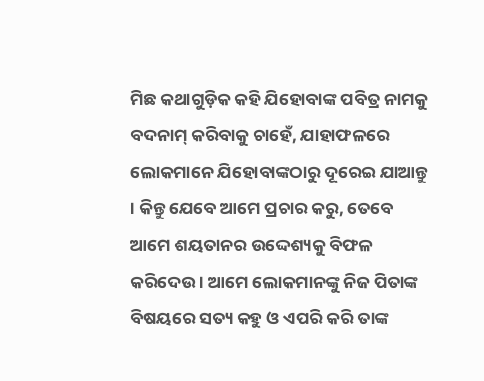ମିଛ କଥାଗୁଡ଼ିକ କହି ଯିହୋବାଙ୍କ ପବିତ୍ର ନାମକୁ ବଦନାମ୍‌ କରିବାକୁ ଚାହେଁ, ଯାହାଫଳରେ ଲୋକମାନେ ଯିହୋବାଙ୍କଠାରୁ ଦୂରେଇ ଯାଆନ୍ତୁ । କିନ୍ତୁ ଯେବେ ଆମେ ପ୍ରଚାର କରୁ, ତେବେ ଆମେ ଶୟତାନର ଉଦ୍ଦେଶ୍ୟକୁ ବିଫଳ କରିଦେଉ । ଆମେ ଲୋକମାନଙ୍କୁ ନିଜ ପିତାଙ୍କ ବିଷୟରେ ସତ୍ୟ କହୁ ଓ ଏପରି କରି ତାଙ୍କ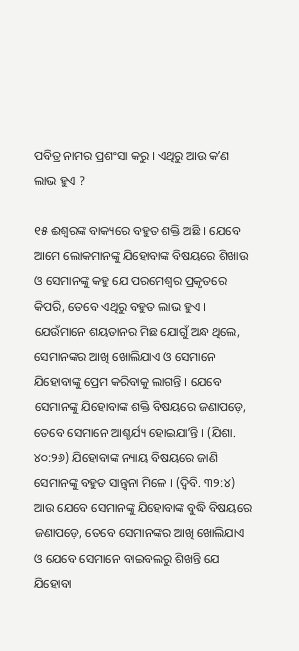ପବିତ୍ର ନାମର ପ୍ରଶଂସା କରୁ । ଏଥିରୁ ଆଉ କʼଣ ଲାଭ ହୁଏ ?

୧୫ ଈଶ୍ୱରଙ୍କ ବାକ୍ୟରେ ବହୁତ ଶକ୍ତି ଅଛି । ଯେବେ ଆମେ ଲୋକମାନଙ୍କୁ ଯିହୋବାଙ୍କ ବିଷୟରେ ଶିଖାଉ ଓ ସେମାନଙ୍କୁ କହୁ ଯେ ପରମେଶ୍ୱର ପ୍ରକୃତରେ କିପରି, ତେବେ ଏଥିରୁ ବହୁତ ଲାଭ ହୁଏ । ଯେଉଁମାନେ ଶୟତାନର ମିଛ ଯୋଗୁଁ ଅନ୍ଧ ଥିଲେ, ସେମାନଙ୍କର ଆଖି ଖୋଲିଯାଏ ଓ ସେମାନେ ଯିହୋବାଙ୍କୁ ପ୍ରେମ କରିବାକୁ ଲାଗନ୍ତି । ଯେବେ ସେମାନଙ୍କୁ ଯିହୋବାଙ୍କ ଶକ୍ତି ବିଷୟରେ ଜଣାପଡ଼େ, ତେବେ ସେମାନେ ଆଶ୍ଚର୍ଯ୍ୟ ହୋଇଯାʼନ୍ତି । (ଯିଶା. ୪୦:୨୬) ଯିହୋବାଙ୍କ ନ୍ୟାୟ ବିଷୟରେ ଜାଣି ସେମାନଙ୍କୁ ବହୁତ ସାନ୍ତ୍ୱନା ମିଳେ । (ଦ୍ୱିବି. ୩୨:୪) ଆଉ ଯେବେ ସେମାନଙ୍କୁ ଯିହୋବାଙ୍କ ବୁଦ୍ଧି ବିଷୟରେ ଜଣାପଡ଼େ, ତେବେ ସେମାନଙ୍କର ଆଖି ଖୋଲିଯାଏ ଓ ଯେବେ ସେମାନେ ବାଇବଲରୁ ଶିଖନ୍ତି ଯେ ଯିହୋବା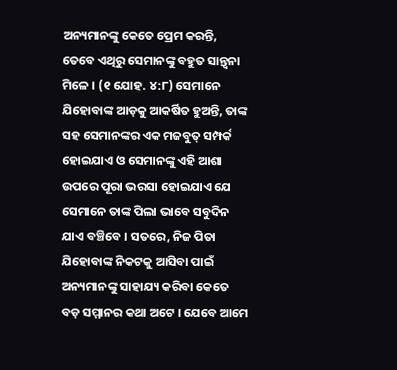ଅନ୍ୟମାନଙ୍କୁ କେତେ ପ୍ରେମ କରନ୍ତି, ତେବେ ଏଥିରୁ ସେମାନଙ୍କୁ ବହୁତ ସାନ୍ତ୍ୱନା ମିଳେ । (୧ ଯୋହ. ୪:୮) ସେମାନେ ଯିହୋବାଙ୍କ ଆଡ଼କୁ ଆକର୍ଷିତ ହୁଅନ୍ତି, ତାଙ୍କ ସହ ସେମାନଙ୍କର ଏକ ମଜବୁତ୍‌ ସମ୍ପର୍କ ହୋଇଯାଏ ଓ ସେମାନଙ୍କୁ ଏହି ଆଶା ଉପରେ ପୂରା ଭରସା ହୋଇଯାଏ ଯେ ସେମାନେ ତାଙ୍କ ପିଲା ଭାବେ ସବୁଦିନ ଯାଏ ବଞ୍ଚିବେ । ସତରେ, ନିଜ ପିତା ଯିହୋବାଙ୍କ ନିକଟକୁ ଆସିବା ପାଇଁ ଅନ୍ୟମାନଙ୍କୁ ସାହାଯ୍ୟ କରିବା କେତେ ବଡ଼ ସମ୍ମାନର କଥା ଅଟେ । ଯେବେ ଆମେ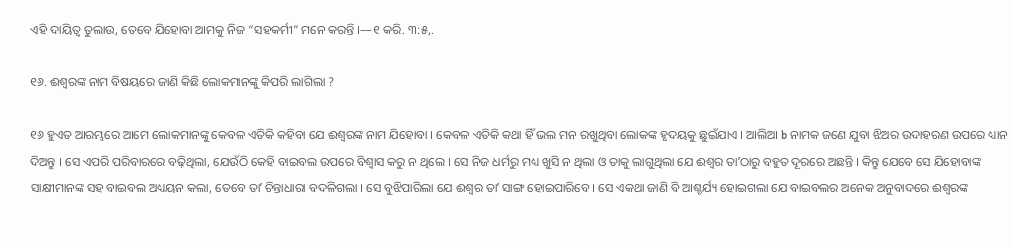ଏହି ଦାୟିତ୍ୱ ତୁଲାଉ, ତେବେ ଯିହୋବା ଆମକୁ ନିଜ “ସହକର୍ମୀ” ମନେ କରନ୍ତି ।—୧ କରି. ୩:୫,.

୧୬. ଈଶ୍ୱରଙ୍କ ନାମ ବିଷୟରେ ଜାଣି କିଛି ଲୋକମାନଙ୍କୁ କିପରି ଲାଗିଲା ?

୧୬ ହୁଏତ ଆରମ୍ଭରେ ଆମେ ଲୋକମାନଙ୍କୁ କେବଳ ଏତିକି କହିବା ଯେ ଈଶ୍ୱରଙ୍କ ନାମ ଯିହୋବା । କେବଳ ଏତିକି କଥା ହିଁ ଭଲ ମନ ରଖୁଥିବା ଲୋକଙ୍କ ହୃଦୟକୁ ଛୁଇଁଯାଏ । ଆଲିଆ b ନାମକ ଜଣେ ଯୁବା ଝିଅର ଉଦାହରଣ ଉପରେ ଧ୍ୟାନ ଦିଅନ୍ତୁ । ସେ ଏପରି ପରିବାରରେ ବଢ଼ିଥିଲା, ଯେଉଁଠି କେହି ବାଇବଲ ଉପରେ ବିଶ୍ୱାସ କରୁ ନ ଥିଲେ । ସେ ନିଜ ଧର୍ମରୁ ମଧ୍ୟ ଖୁସି ନ ଥିଲା ଓ ତାକୁ ଲାଗୁଥିଲା ଯେ ଈଶ୍ୱର ତାʼଠାରୁ ବହୁତ ଦୂରରେ ଅଛନ୍ତି । କିନ୍ତୁ ଯେବେ ସେ ଯିହୋବାଙ୍କ ସାକ୍ଷୀମାନଙ୍କ ସହ ବାଇବଲ ଅଧ୍ୟୟନ କଲା, ତେବେ ତାʼ ଚିନ୍ତାଧାରା ବଦଳିଗଲା । ସେ ବୁଝିପାରିଲା ଯେ ଈଶ୍ୱର ତାʼ ସାଙ୍ଗ ହୋଇପାରିବେ । ସେ ଏକଥା ଜାଣି ବି ଆଶ୍ଚର୍ଯ୍ୟ ହୋଇଗଲା ଯେ ବାଇବଲର ଅନେକ ଅନୁବାଦରେ ଈଶ୍ୱରଙ୍କ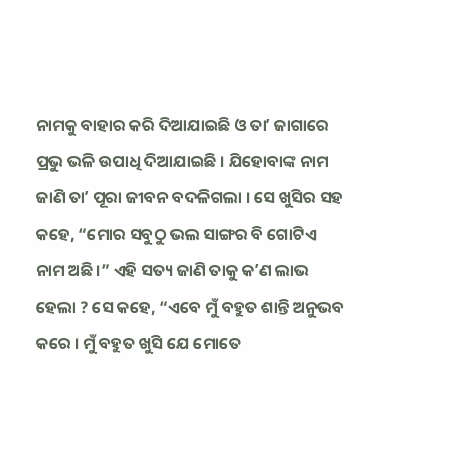ନାମକୁ ବାହାର କରି ଦିଆଯାଇଛି ଓ ତାʼ ଜାଗାରେ ପ୍ରଭୁ ଭଳି ଉପାଧି ଦିଆଯାଇଛି । ଯିହୋବାଙ୍କ ନାମ ଜାଣି ତାʼ ପୂରା ଜୀବନ ବଦଳିଗଲା । ସେ ଖୁସିର ସହ କହେ, “ମୋର ସବୁଠୁ ଭଲ ସାଙ୍ଗର ବି ଗୋଟିଏ ନାମ ଅଛି ।” ଏହି ସତ୍ୟ ଜାଣି ତାକୁ କʼଣ ଲାଭ ହେଲା ? ସେ କହେ, “ଏବେ ମୁଁ ବହୁତ ଶାନ୍ତି ଅନୁଭବ କରେ । ମୁଁ ବହୁତ ଖୁସି ଯେ ମୋତେ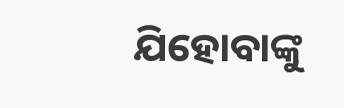ଯିହୋବାଙ୍କୁ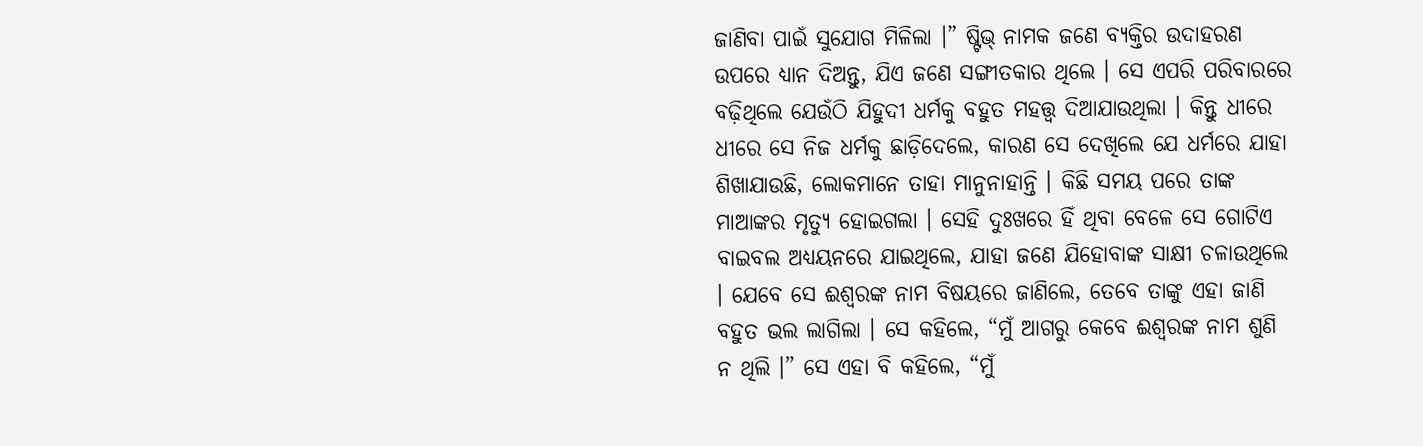ଜାଣିବା ପାଇଁ ସୁଯୋଗ ମିଳିଲା ।” ଷ୍ଟିଭ୍‌ ନାମକ ଜଣେ ବ୍ୟକ୍ତିର ଉଦାହରଣ ଉପରେ ଧ୍ୟାନ ଦିଅନ୍ତୁ, ଯିଏ ଜଣେ ସଙ୍ଗୀତକାର ଥିଲେ । ସେ ଏପରି ପରିବାରରେ ବଢ଼ିଥିଲେ ଯେଉଁଠି ଯିହୁଦୀ ଧର୍ମକୁ ବହୁତ ମହତ୍ତ୍ୱ ଦିଆଯାଉଥିଲା । କିନ୍ତୁ ଧୀରେ ଧୀରେ ସେ ନିଜ ଧର୍ମକୁ ଛାଡ଼ିଦେଲେ, କାରଣ ସେ ଦେଖିଲେ ଯେ ଧର୍ମରେ ଯାହା ଶିଖାଯାଉଛି, ଲୋକମାନେ ତାହା ମାନୁନାହାନ୍ତି । କିଛି ସମୟ ପରେ ତାଙ୍କ ମାଆଙ୍କର ମୃତ୍ୟୁ ହୋଇଗଲା । ସେହି ଦୁଃଖରେ ହିଁ ଥିବା ବେଳେ ସେ ଗୋଟିଏ ବାଇବଲ ଅଧ୍ୟୟନରେ ଯାଇଥିଲେ, ଯାହା ଜଣେ ଯିହୋବାଙ୍କ ସାକ୍ଷୀ ଚଳାଉଥିଲେ । ଯେବେ ସେ ଈଶ୍ୱରଙ୍କ ନାମ ବିଷୟରେ ଜାଣିଲେ, ତେବେ ତାଙ୍କୁ ଏହା ଜାଣି ବହୁତ ଭଲ ଲାଗିଲା । ସେ କହିଲେ, “ମୁଁ ଆଗରୁ କେବେ ଈଶ୍ୱରଙ୍କ ନାମ ଶୁଣି ନ ଥିଲି ।” ସେ ଏହା ବି କହିଲେ, “ମୁଁ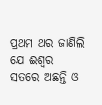ପ୍ରଥମ ଥର ଜାଣିଲି ଯେ ଈଶ୍ୱର ସତରେ ଅଛନ୍ତି ଓ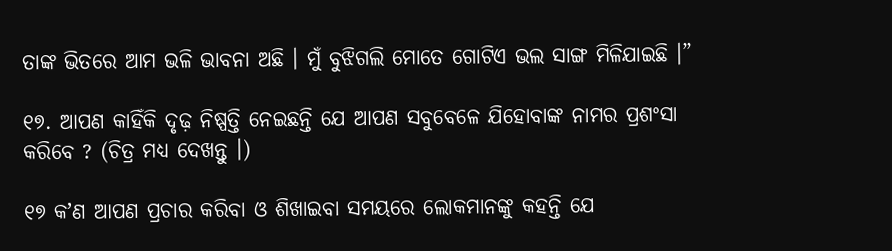ତାଙ୍କ ଭିତରେ ଆମ ଭଳି ଭାବନା ଅଛି । ମୁଁ ବୁଝିଗଲି ମୋତେ ଗୋଟିଏ ଭଲ ସାଙ୍ଗ ମିଳିଯାଇଛି ।”

୧୭. ଆପଣ କାହିଁକି ଦୃଢ଼ ନିଷ୍ପତ୍ତି ନେଇଛନ୍ତି ଯେ ଆପଣ ସବୁବେଳେ ଯିହୋବାଙ୍କ ନାମର ପ୍ରଶଂସା କରିବେ ? (ଚିତ୍ର ମଧ୍ୟ ଦେଖନ୍ତୁ ।)

୧୭ କʼଣ ଆପଣ ପ୍ରଚାର କରିବା ଓ ଶିଖାଇବା ସମୟରେ ଲୋକମାନଙ୍କୁ କହନ୍ତି ଯେ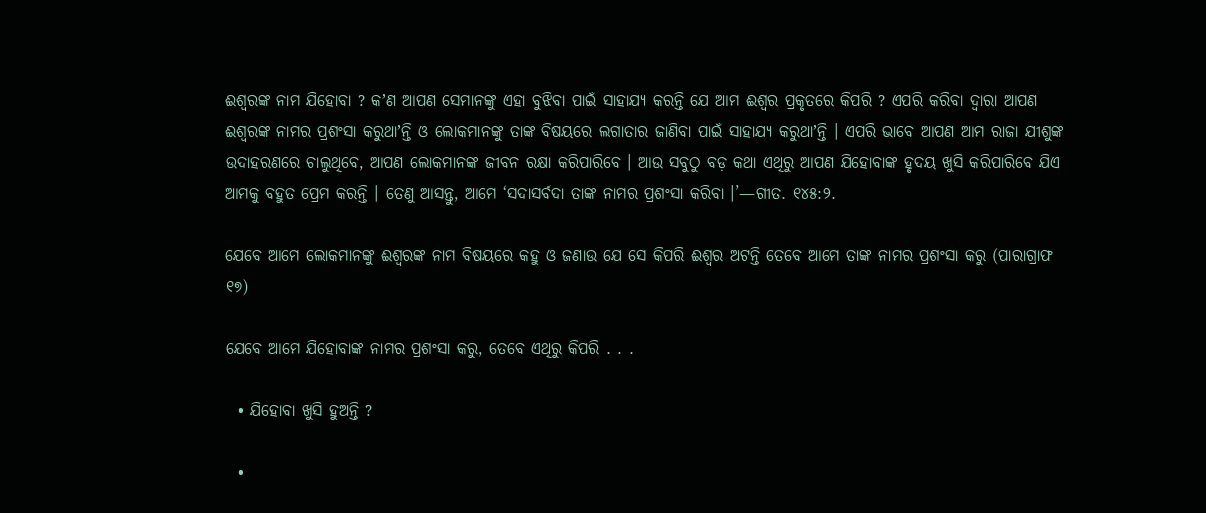ଈଶ୍ୱରଙ୍କ ନାମ ଯିହୋବା ? କʼଣ ଆପଣ ସେମାନଙ୍କୁ ଏହା ବୁଝିବା ପାଇଁ ସାହାଯ୍ୟ କରନ୍ତି ଯେ ଆମ ଈଶ୍ୱର ପ୍ରକୃତରେ କିପରି ? ଏପରି କରିବା ଦ୍ୱାରା ଆପଣ ଈଶ୍ୱରଙ୍କ ନାମର ପ୍ରଶଂସା କରୁଥାʼନ୍ତି ଓ ଲୋକମାନଙ୍କୁ ତାଙ୍କ ବିଷୟରେ ଲଗାତାର ଜାଣିବା ପାଇଁ ସାହାଯ୍ୟ କରୁଥାʼନ୍ତି । ଏପରି ଭାବେ ଆପଣ ଆମ ରାଜା ଯୀଶୁଙ୍କ ଉଦାହରଣରେ ଚାଲୁଥିବେ, ଆପଣ ଲୋକମାନଙ୍କ ଜୀବନ ରକ୍ଷା କରିପାରିବେ । ଆଉ ସବୁଠୁ ବଡ଼ କଥା ଏଥିରୁ ଆପଣ ଯିହୋବାଙ୍କ ହୃଦୟ ଖୁସି କରିପାରିବେ ଯିଏ ଆମକୁ ବହୁତ ପ୍ରେମ କରନ୍ତି । ତେଣୁ ଆସନ୍ତୁ, ଆମେ ‘ସଦାସର୍ବଦା ତାଙ୍କ ନାମର ପ୍ରଶଂସା କରିବା ।’—ଗୀତ. ୧୪୫:୨.

ଯେବେ ଆମେ ଲୋକମାନଙ୍କୁ ଈଶ୍ୱରଙ୍କ ନାମ ବିଷୟରେ କହୁ ଓ ଜଣାଉ ଯେ ସେ କିପରି ଈଶ୍ୱର ଅଟନ୍ତି ତେବେ ଆମେ ତାଙ୍କ ନାମର ପ୍ରଶଂସା କରୁ (ପାରାଗ୍ରାଫ ୧୭)

ଯେବେ ଆମେ ଯିହୋବାଙ୍କ ନାମର ପ୍ରଶଂସା କରୁ, ତେବେ ଏଥିରୁ କିପରି . . .

  • ଯିହୋବା ଖୁସି ହୁଅନ୍ତି ?

  •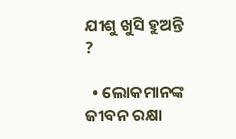ଯୀଶୁ ଖୁସି ହୁଅନ୍ତି ?

  • ଲୋକମାନଙ୍କ ଜୀବନ ରକ୍ଷା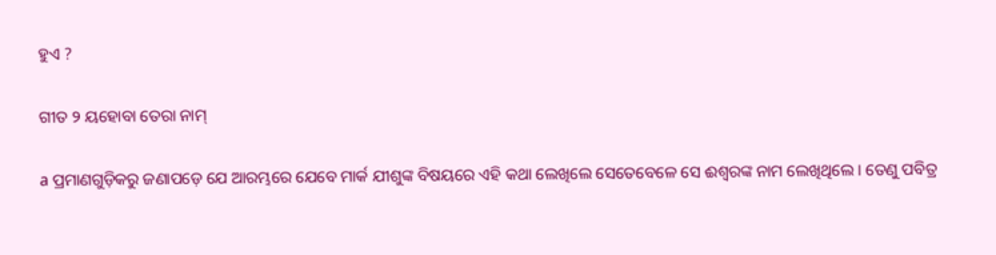ହୁଏ ?

ଗୀତ ୨ ୟହୋବା ତେରା ନାମ୍‌

a ପ୍ରମାଣଗୁଡ଼ିକରୁ ଜଣାପଡ଼େ ଯେ ଆରମ୍ଭରେ ଯେବେ ମାର୍କ ଯୀଶୁଙ୍କ ବିଷୟରେ ଏହି କଥା ଲେଖିଲେ ସେତେବେଳେ ସେ ଈଶ୍ୱରଙ୍କ ନାମ ଲେଖିଥିଲେ । ତେଣୁ ପବିତ୍ର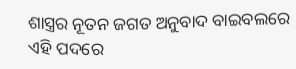ଶାସ୍ତ୍ରର ନୂତନ ଜଗତ ଅନୁବାଦ ବାଇବଲରେ ଏହି ପଦରେ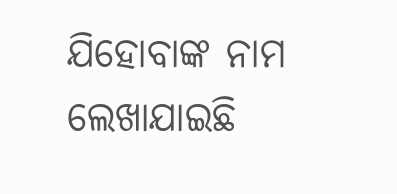ଯିହୋବାଙ୍କ ନାମ ଲେଖାଯାଇଛି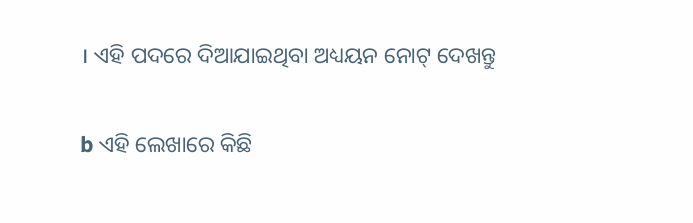। ଏହି ପଦରେ ଦିଆଯାଇଥିବା ଅଧ୍ୟୟନ ନୋଟ୍‌ ଦେଖନ୍ତୁ

b ଏହି ଲେଖାରେ କିଛି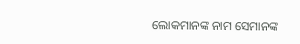ଲୋକମାନଙ୍କ ନାମ ସେମାନଙ୍କ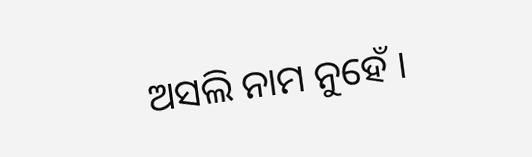ଅସଲି ନାମ ନୁହେଁ ।